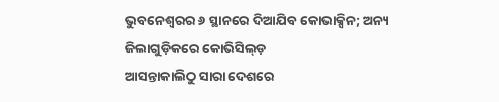ଭୁବନେଶ୍ବରର ୬ ସ୍ଥାନରେ ଦିଆଯିବ କୋଭାକ୍ସିନ; ଅନ୍ୟ ଜିଲାଗୁଡ଼ିକରେ କୋଭିସିଲ୍ଡ଼
ଆସନ୍ତାକାଲିଠୁ ସାରା ଦେଶରେ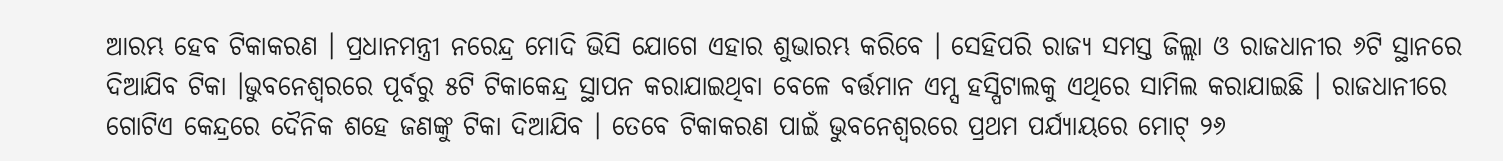ଆରମ୍ଭ ହେବ ଟିକାକରଣ । ପ୍ରଧାନମନ୍ତ୍ରୀ ନରେନ୍ଦ୍ର ମୋଦି ଭିସି ଯୋଗେ ଏହାର ଶୁଭାରମ୍ଭ କରିବେ । ସେହିପରି ରାଜ୍ୟ ସମସ୍ତ ଜିଲ୍ଲା ଓ ରାଜଧାନୀର ୬ଟି ସ୍ଥାନରେ ଦିଆଯିବ ଟିକା ।ଭୁବନେଶ୍ୱରରେ ପୂର୍ବରୁ ୫ଟି ଟିକାକେନ୍ଦ୍ର ସ୍ଥାପନ କରାଯାଇଥିବା ବେଳେ ବର୍ତ୍ତମାନ ଏମ୍ସ ହସ୍ପିଟାଲକୁ ଏଥିରେ ସାମିଲ କରାଯାଇଛି । ରାଜଧାନୀରେ ଗୋଟିଏ କେନ୍ଦ୍ରରେ ଦୈନିକ ଶହେ ଜଣଙ୍କୁ ଟିକା ଦିଆଯିବ । ତେବେ ଟିକାକରଣ ପାଇଁ ଭୁବନେଶ୍ୱରରେ ପ୍ରଥମ ପର୍ଯ୍ୟାୟରେ ମୋଟ୍ ୨୬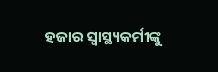ହଜାର ସ୍ୱାସ୍ଥ୍ୟକର୍ମୀଙ୍କୁ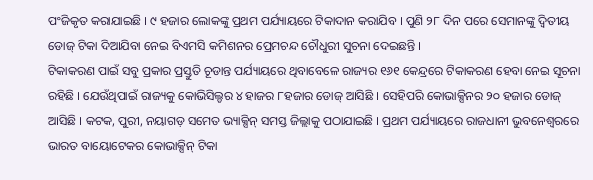ପଂଜିକୃତ କରାଯାଇଛି । ୯ ହଜାର ଲୋକଙ୍କୁ ପ୍ରଥମ ପର୍ଯ୍ୟାୟରେ ଟିକାଦାନ କରାଯିବ । ପୁଣି ୨୮ ଦିନ ପରେ ସେମାନଙ୍କୁ ଦ୍ୱିତୀୟ ଡୋଜ୍ ଟିକା ଦିଆଯିବା ନେଇ ବିଏମସି କମିଶନର ପ୍ରେମଚନ୍ଦ ଚୌଧୁରୀ ସୁଚନା ଦେଇଛନ୍ତି ।
ଟିକାକରଣ ପାଇଁ ସବୁ ପ୍ରକାର ପ୍ରସ୍ତୁତି ଚୂଡାନ୍ତ ପର୍ଯ୍ୟାୟରେ ଥିବାବେଳେ ରାଜ୍ୟର ୧୬୧ କେନ୍ଦ୍ରରେ ଟିକାକରଣ ହେବା ନେଇ ସୂଚନା ରହିଛି । ଯେଉଁଥିପାଇଁ ରାଜ୍ୟକୁ କୋଭିସିଲ୍ଡର ୪ ହାଜର ୮ହଜାର ଡୋଜ୍ ଆସିଛି । ସେହିପରି କୋଭାକ୍ସିନର ୨୦ ହଜାର ଡୋଜ୍ ଆସିଛି । କଟକ, ପୁରୀ, ନୟାଗଡ଼ ସମେତ ଭ୍ୟାକ୍ସିନ୍ ସମସ୍ତ ଜିଲ୍ଲାକୁ ପଠାଯାଇଛି । ପ୍ରଥମ ପର୍ଯ୍ୟାୟରେ ରାଜଧାନୀ ଭୁବନେଶ୍ୱରରେ ଭାରତ ବାୟୋଟେକର କୋଭାକ୍ସିନ୍ ଟିକା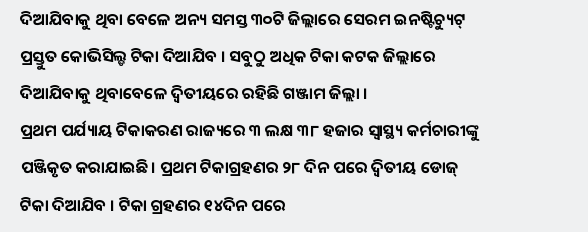ଦିଆଯିବାକୁ ଥିବା ବେଳେ ଅନ୍ୟ ସମସ୍ତ ୩୦ଟି ଜିଲ୍ଲାରେ ସେରମ ଇନଷ୍ଟିଚ୍ୟୁଟ୍ ପ୍ରସ୍ତୁତ କୋଭିସିଲ୍ଡ ଟିକା ଦିଆଯିବ । ସବୁଠୁ ଅଧିକ ଟିକା କଟକ ଜିଲ୍ଲାରେ ଦିଆଯିବାକୁ ଥିବାବେଳେ ଦ୍ୱିତୀୟରେ ରହିଛି ଗଞ୍ଜାମ ଜିଲ୍ଲା ।
ପ୍ରଥମ ପର୍ଯ୍ୟାୟ ଟିକାକରଣ ରାଜ୍ୟରେ ୩ ଲକ୍ଷ ୩୮ ହଜାର ସ୍ୱାସ୍ଥ୍ୟ କର୍ମଚାରୀଙ୍କୁ ପଞ୍ଜିକୃତ କରାଯାଇଛି। ପ୍ରଥମ ଟିକାଗ୍ରହଣର ୨୮ ଦିନ ପରେ ଦ୍ୱିତୀୟ ଡୋଜ୍ ଟିକା ଦିଆଯିବ । ଟିକା ଗ୍ରହଣର ୧୪ଦିନ ପରେ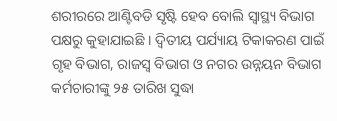ଶରୀରରେ ଆଣ୍ଟିବଡି ସୃଷ୍ଟି ହେବ ବୋଲି ସ୍ୱାସ୍ଥ୍ୟ ବିଭାଗ ପକ୍ଷରୁ କୁହାଯାଇଛି । ଦ୍ୱିତୀୟ ପର୍ଯ୍ୟାୟ ଟିକାକରଣ ପାଇଁ ଗୃହ ବିଭାଗ, ରାଜସ୍ୱ ବିଭାଗ ଓ ନଗର ଉନ୍ନୟନ ବିଭାଗ କର୍ମଚାରୀଙ୍କୁ ୨୫ ତାରିଖ ସୁଦ୍ଧା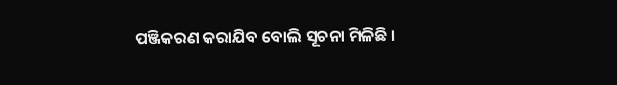ପଞ୍ଜିକରଣ କରାଯିବ ବୋଲି ସୂଚନା ମିଳିଛି ।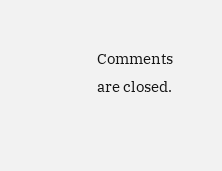Comments are closed.